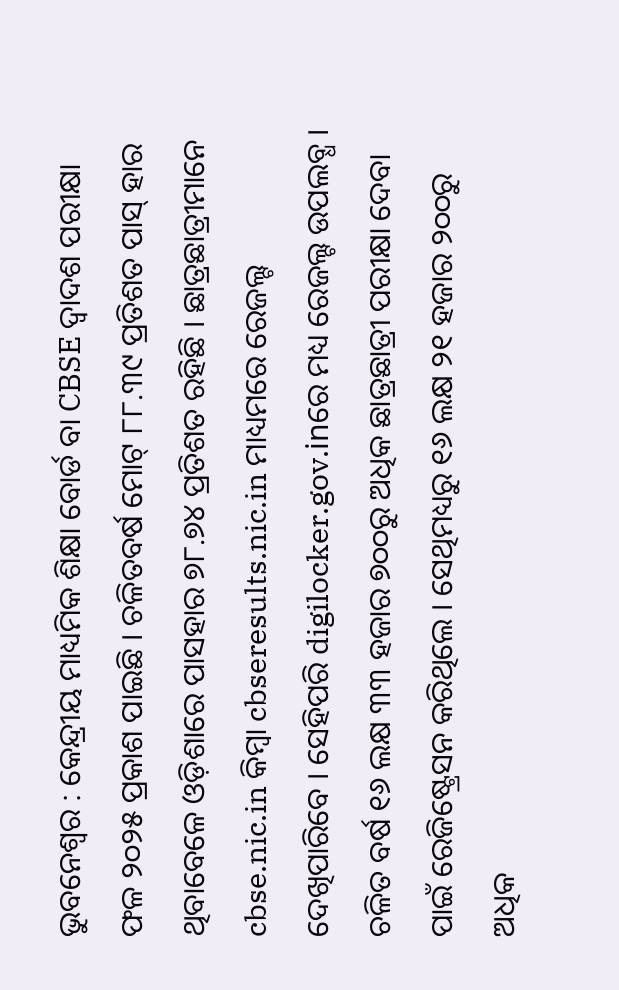ଭୁବନେଶ୍ୱର : କେନ୍ଦ୍ରୀୟ ମାଧ୍ୟମିକ ଶିକ୍ଷା ବୋର୍ଡ ବା CBSE ଦ୍ୱାଦଶ ପରୀକ୍ଷା ଫଳ ୨୦୨୫ ପ୍ରକାଶ ପାଇଛି । ଚଳିତବର୍ଷ ମୋଟ୍ ୮୮.୩୯ ପ୍ରତିଶତ ପାସ୍ ହାର ଥିବାବେଳେ ଓଡ଼ିଶାରେ ପାସହାର ୭୮.୭୪ ପ୍ରତିଶତ ରହିଛି । ଛାତ୍ରଛାତ୍ରୀମାନେ cbse.nic.in କିମ୍ବା cbseresults.nic.in ମାଧ୍ୟମରେ ରେଜଲ୍ଟ ଦେଖିପାରିବେ । ସେହିପରି digilocker.gov.inରେ ମଧ୍ୟ ରେଜଲ୍ଟ ଉପଲବ୍ଧ ।
ଚଳିତ ବର୍ଷ ୧୬ ଲକ୍ଷ ୩୩ ହଜାର ୭୦୦ରୁ ଅଧିକ ଛାତ୍ରଛାତ୍ରୀ ପରୀକ୍ଷା ଦେବା ପାଇଁ ରେଜିଷ୍ଟ୍ରେସନ କରିଥିଲେ । ସେଥିମଧ୍ୟରୁ ୧୬ ଲକ୍ଷ ୨୧ ହଜାର ୨୦୦ରୁ ଅଧିକ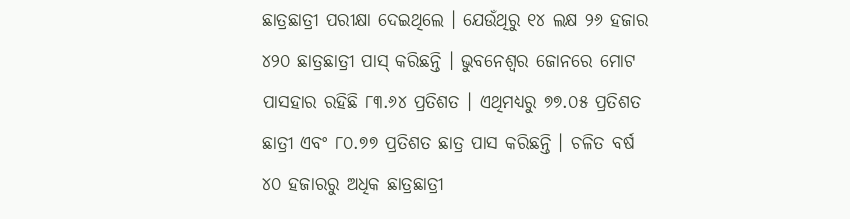ଛାତ୍ରଛାତ୍ରୀ ପରୀକ୍ଷା ଦେଇଥିଲେ । ଯେଉଁଥିରୁ ୧୪ ଲକ୍ଷ ୨୬ ହଜାର ୪୨୦ ଛାତ୍ରଛାତ୍ରୀ ପାସ୍ କରିଛନ୍ତି । ଭୁବନେଶ୍ୱର ଜୋନରେ ମୋଟ ପାସହାର ରହିଛି ୮୩.୬୪ ପ୍ରତିଶତ । ଏଥିମଧ୍ୟରୁ ୭୭.୦୫ ପ୍ରତିଶତ ଛାତ୍ରୀ ଏବଂ ୮୦.୭୭ ପ୍ରତିଶତ ଛାତ୍ର ପାସ କରିଛନ୍ତି । ଚଳିତ ବର୍ଷ ୪୦ ହଜାରରୁ ଅଧିକ ଛାତ୍ରଛାତ୍ରୀ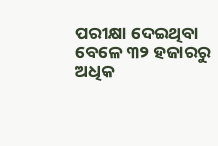ପରୀକ୍ଷା ଦେଇଥିବା ବେଳେ ୩୨ ହଜାରରୁ ଅଧିକ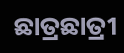ଛାତ୍ରଛାତ୍ରୀ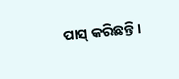ପାସ୍ କରିଛନ୍ତି ।